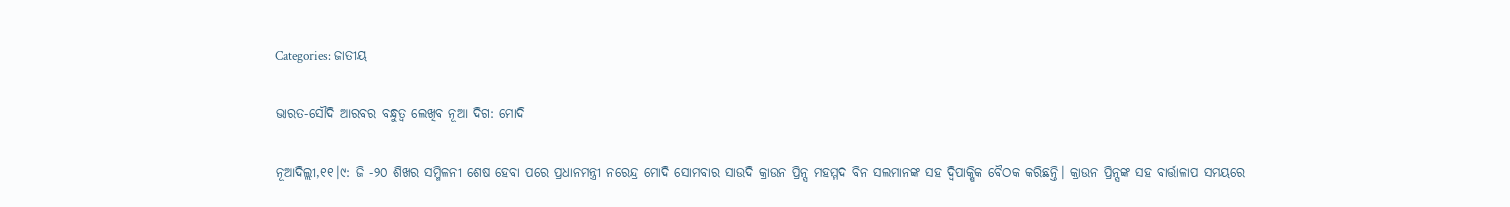Categories: ଜାତୀୟ

ଭାରତ-ସୌଦି ଆରବର ବନ୍ଧୁତ୍ୱ ଲେଖିବ ନୂଆ ଦିଗ: ମୋଦି

ନୂଆଦିଲ୍ଲୀ,୧୧।୯: ଜି -୨୦ ଶିଖର ସମ୍ମିଳନୀ ଶେଷ ହେବା ପରେ ପ୍ରଧାନମନ୍ତ୍ରୀ ନରେନ୍ଦ୍ର ମୋଦି ସୋମବାର ସାଉଦି କ୍ରାଉନ ପ୍ରିନ୍ସ ମହମ୍ମଦ ବିନ ସଲମାନଙ୍କ ସହ ଦ୍ୱିପାକ୍ଷିକ ବୈଠକ କରିଛନ୍ତି। କ୍ରାଉନ ପ୍ରିନ୍ସଙ୍କ ସହ ବାର୍ତ୍ତାଳାପ ସମୟରେ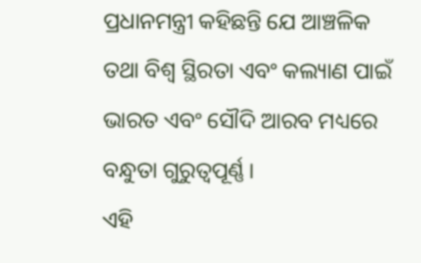ପ୍ରଧାନମନ୍ତ୍ରୀ କହିଛନ୍ତି ଯେ ଆଞ୍ଚଳିକ ତଥା ବିଶ୍ୱ ସ୍ଥିରତା ଏବଂ କଲ୍ୟାଣ ପାଇଁ ଭାରତ ଏବଂ ସୌଦି ଆରବ ମଧ୍ୟରେ ବନ୍ଧୁତା ଗୁରୁତ୍ୱପୂର୍ଣ୍ଣ।
ଏହି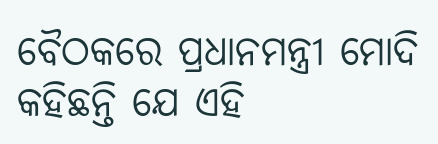ବୈଠକରେ ପ୍ରଧାନମନ୍ତ୍ରୀ ମୋଦି କହିଛନ୍ତି ଯେ ଏହି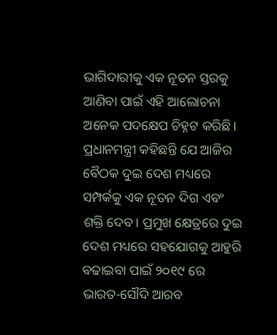ଭାଗିଦାରୀକୁ ଏକ ନୂତନ ସ୍ତରକୁ ଆଣିବା ପାଇଁ ଏହି ଆଲୋଚନା ଅନେକ ପଦକ୍ଷେପ ଚିହ୍ନଟ କରିଛି। ପ୍ରଧାନମନ୍ତ୍ରୀ କହିଛନ୍ତି ଯେ ଆଜିର ବୈଠକ ଦୁଇ ଦେଶ ମଧ୍ୟରେ ସମ୍ପର୍କକୁ ଏକ ନୂତନ ଦିଗ ଏବଂ ଶକ୍ତି ଦେବ। ପ୍ରମୁଖ କ୍ଷେତ୍ରରେ ଦୁଇ ଦେଶ ମଧ୍ୟରେ ସହଯୋଗକୁ ଆହୁରି ବଢାଇବା ପାଇଁ ୨୦୧୯ ରେ ଭାରତ-ସୌଦି ଆରବ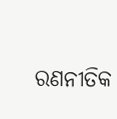ରଣନୀତିକ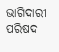ଭାଗିଦାରୀ ପରିଷଦ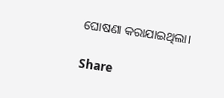ଘୋଷଣା କରାଯାଇଥିଲା।

Share